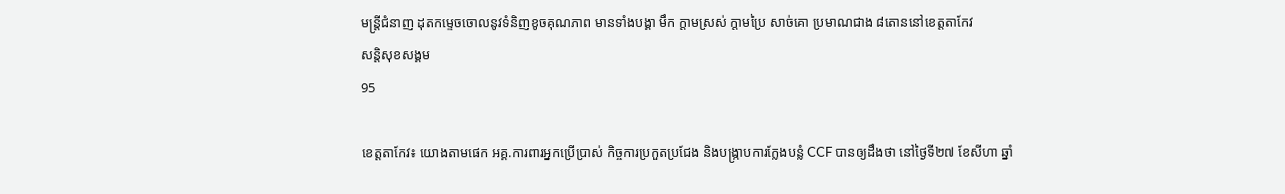មន្ត្រីជំនាញ ដុតកម្ទេចចោលនូវទំនិញខូចគុណភាព មានទាំងបង្គា មឹក ក្តាមស្រស់ ក្តាមប្រៃ សាច់គោ ប្រមាណជាង ៨តោននៅខេត្តតាកែវ
សន្តិសុខសង្គម
95

ខេត្តតាកែវ៖ យោងតាមផេក អគ្គ.ការពារអ្នកប្រើប្រាស់ កិច្ចការប្រកួតប្រជែង និងបង្ក្រាបការក្លែងបន្លំ CCF បានឲ្យដឹងថា នៅថ្ងៃទី២៧ ខែសីហា ឆ្នាំ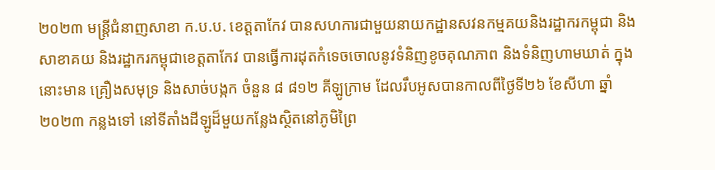២០២៣ មន្រ្តីជំនាញសាខា ក.ប.ប. ខេត្តតាកែវ បានសហការជាមួយនាយកដ្ឋានសវនកម្មគយនិងរដ្ឋាករកម្ពុជា និងសាខាគយ និងរដ្ឋាករកម្ពុជាខេត្តតាកែវ បានធ្វើការដុតកំទេចចោលនូវទំនិញខូចគុណភាព និងទំនិញហាមឃាត់ ក្នុងនោះមាន គ្រឿងសមុទ្រ និងសាច់បង្កក ចំនួន ៨ ៨១២ គីឡូក្រាម ដែលរឹបអូសបានកាលពីថ្ងៃទី២៦ ខែសីហា ឆ្នាំ២០២៣ កន្លងទៅ នៅទីតាំងដីឡូដ៏មួយកន្លែងស្ថិតនៅភូមិព្រៃ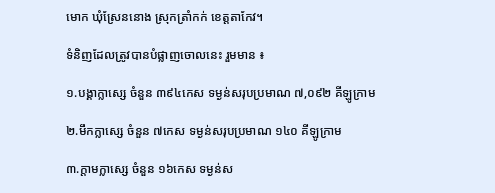មោក ឃុំស្រែននោង ស្រុកត្រាំកក់ ខេត្តតាកែវ។

ទំនិញដែលត្រូវបានបំផ្លាញចោលនេះ រួមមាន ៖

១.បង្គាក្លាស្សេ ចំនួន ៣៩៤កេស ទម្ងន់សរុបប្រមាណ ៧,០៩២ គីឡូក្រាម

២.មឹកក្លាស្សេ ចំនួន ៧កេស ទម្ងន់សរុបប្រមាណ ១៤០ គីឡូក្រាម

៣.ក្តាមក្លាស្សេ ចំនួន ១៦កេស ទម្ងន់ស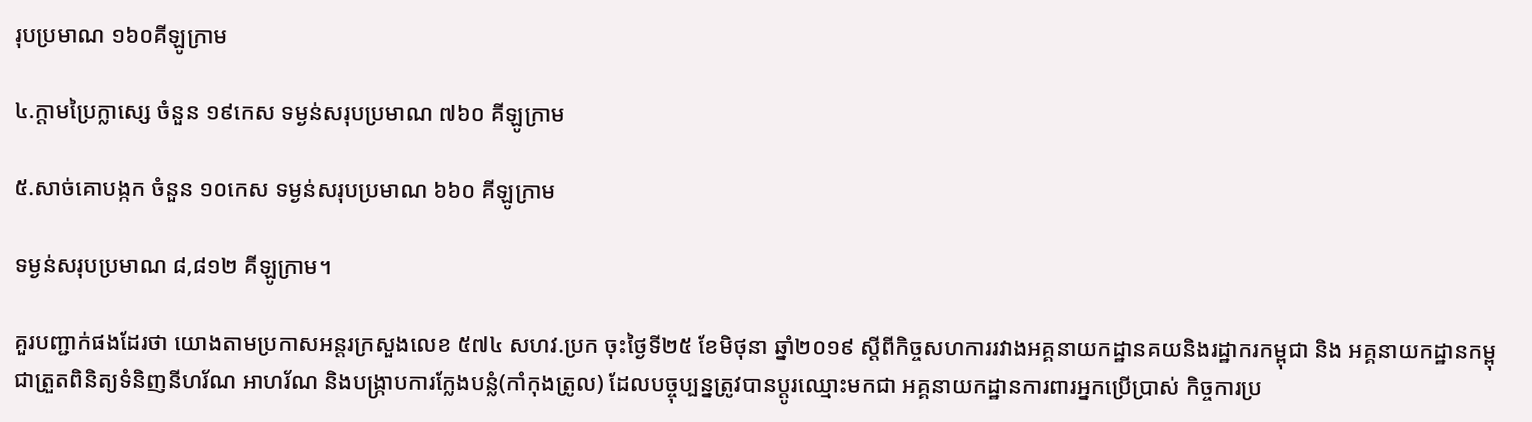រុបប្រមាណ ១៦០គីឡូក្រាម

៤.ក្តាមប្រៃក្លាស្សេ ចំនួន ១៩កេស ទម្ងន់សរុបប្រមាណ ៧៦០ គីឡូក្រាម

៥.សាច់គោបង្កក ចំនួន ១០កេស ទម្ងន់សរុបប្រមាណ ៦៦០ គីឡូក្រាម

ទម្ងន់សរុបប្រមាណ ៨,៨១២ គីឡូក្រាម។

គួរបញ្ជាក់ផងដែរថា យោងតាមប្រកាសអន្តរក្រសួងលេខ ៥៧៤ សហវ.ប្រក ចុះថ្ងៃទី២៥ ខែមិថុនា ឆ្នាំ២០១៩ ស្ដីពីកិច្ចសហការរវាងអគ្គនាយកដ្ឋានគយនិងរដ្ឋាករកម្ពុជា និង អគ្គនាយកដ្ឋានកម្ពុជាត្រួតពិនិត្យទំនិញនីហរ័ណ អាហរ័ណ និងបង្រ្កាបការក្លែងបន្លំ(កាំកុងត្រូល) ដែលបច្ចុប្បន្នត្រូវបានប្ដូរឈ្មោះមកជា អគ្គនាយកដ្ឋានការពារអ្នកប្រើប្រាស់ កិច្ចការប្រ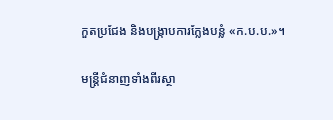កួតប្រជែង និងបង្រ្កាបការក្លែងបន្លំ «ក.ប.ប.»។

មន្រ្តីជំនាញទាំងពីរស្ថា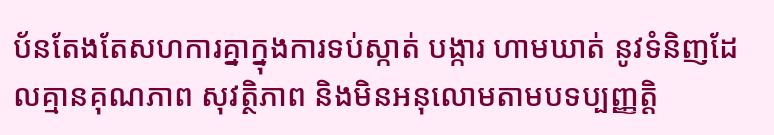ប័នតែងតែសហការគ្នាក្នុងការទប់ស្កាត់ បង្ការ ហាមឃាត់ នូវទំនិញដែលគ្មានគុណភាព សុវត្ថិភាព និងមិនអនុលោមតាមបទប្បញ្ញត្តិ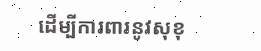ដើម្បីការពារនូវសុខុ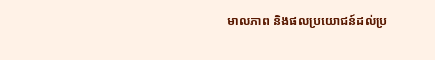មាលភាព និងផលប្រយោជន៍ដល់ប្រ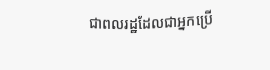ជាពលរដ្ឋដែលជាអ្នកប្រើ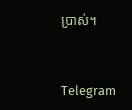ប្រាស់។


Telegram